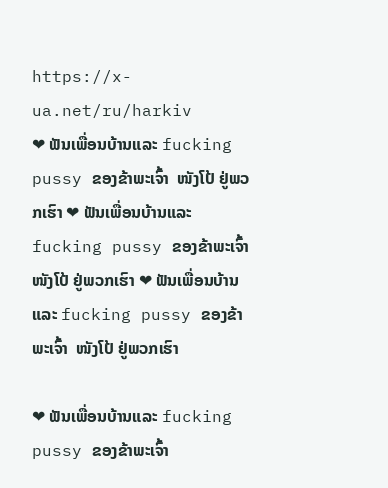https://x-ua.net/ru/harkiv
❤ ຟັນເພື່ອນບ້ານແລະ fucking pussy ຂອງຂ້າພະເຈົ້າ  ໜັງໂປ້ ຢູ່ພວກເຮົາ ❤ ຟັນເພື່ອນບ້ານແລະ fucking pussy ຂອງຂ້າພະເຈົ້າ  ໜັງໂປ້ ຢູ່ພວກເຮົາ ❤ ຟັນເພື່ອນບ້ານແລະ fucking pussy ຂອງຂ້າພະເຈົ້າ  ໜັງໂປ້ ຢູ່ພວກເຮົາ

❤ ຟັນເພື່ອນບ້ານແລະ fucking pussy ຂອງຂ້າພະເຈົ້າ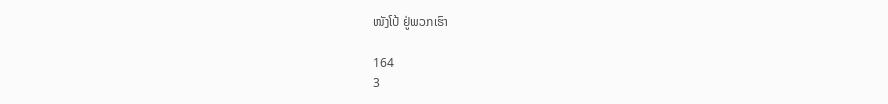ໜັງໂປ້ ຢູ່ພວກເຮົາ

164
3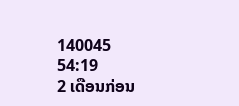140045
54:19
2 ເດືອນກ່ອນ